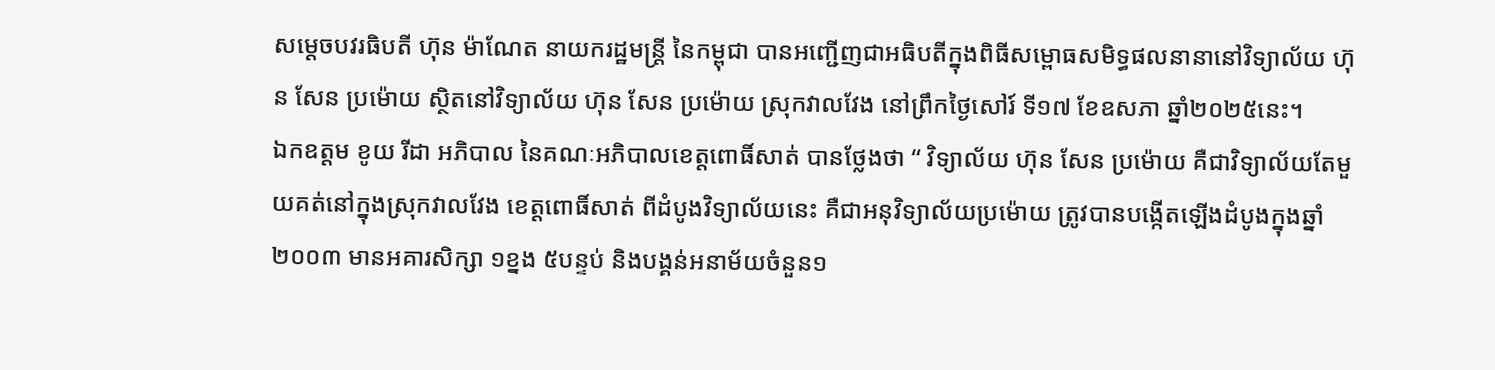សម្តេចបវរធិបតី ហ៊ុន ម៉ាណែត នាយករដ្ឋមន្រ្តី នៃកម្ពុជា បានអញ្ជើញជាអធិបតីក្នុងពិធីសម្ពោធសមិទ្ធផលនានានៅវិទ្យាល័យ ហ៊ុន សែន ប្រម៉ោយ ស្ថិតនៅវិទ្យាល័យ ហ៊ុន សែន ប្រម៉ោយ ស្រុកវាលវែង នៅព្រឹកថ្ងៃសៅរ៍ ទី១៧ ខែឧសភា ឆ្នាំ២០២៥នេះ។
ឯកឧត្តម ខូយ រីដា អភិបាល នៃគណៈអភិបាលខេត្តពោធិ៍សាត់ បានថ្លែងថា “ វិទ្យាល័យ ហ៊ុន សែន ប្រម៉ោយ គឺជាវិទ្យាល័យតែមួយគត់នៅក្នុងស្រុកវាលវែង ខេត្តពោធិ៍សាត់ ពីដំបូងវិទ្យាល័យនេះ គឺជាអនុវិទ្យាល័យប្រម៉ោយ ត្រូវបានបង្កើតឡើងដំបូងក្នុងឆ្នាំ២០០៣ មានអគារសិក្សា ១ខ្នង ៥បន្ទប់ និងបង្គន់អនាម័យចំនួន១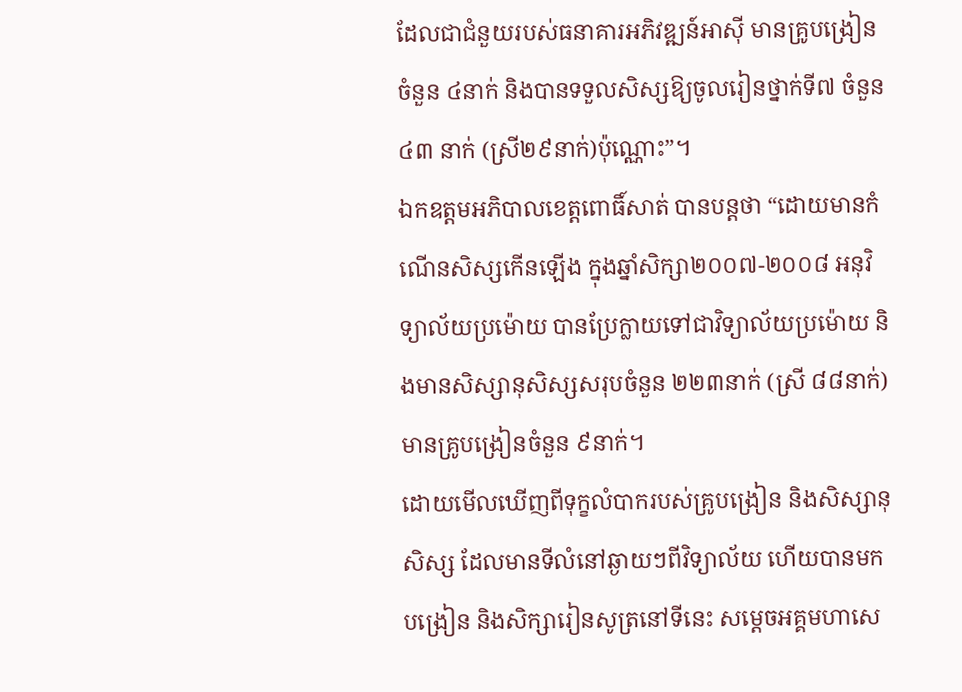ដែលជាជំនួយរបស់ធនាគារអភិវឌ្ឍន៍អាស៊ី មានគ្រូបង្រៀនចំនួន ៤នាក់ និងបានទទួលសិស្សឱ្យចូលរៀនថ្នាក់ទី៧ ចំនួន ៤៣ នាក់ (ស្រី២៩នាក់)ប៉ុណ្ណោះ”។
ឯកឧត្តមអភិបាលខេត្តពោធិ៍សាត់ បានបន្តថា “ដោយមានកំណើនសិស្សកើនឡើង ក្នុងឆ្នាំសិក្សា២០០៧-២០០៨ អនុវិទ្យាល័យប្រម៉ោយ បានប្រែក្លាយទៅជាវិទ្យាល័យប្រម៉ោយ និងមានសិស្សានុសិស្សសរុបចំនួន ២២៣នាក់ (ស្រី ៨៨នាក់) មានគ្រូបង្រៀនចំនួន ៩នាក់។
ដោយមើលឃើញពីទុក្ខលំបាករបស់គ្រូបង្រៀន និងសិស្សានុសិស្ស ដែលមានទីលំនៅឆ្ងាយៗពីវិទ្យាល័យ ហើយបានមកបង្រៀន និងសិក្សារៀនសូត្រនៅទីនេះ សម្តេចអគ្គមហាសេ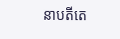នាបតីតេ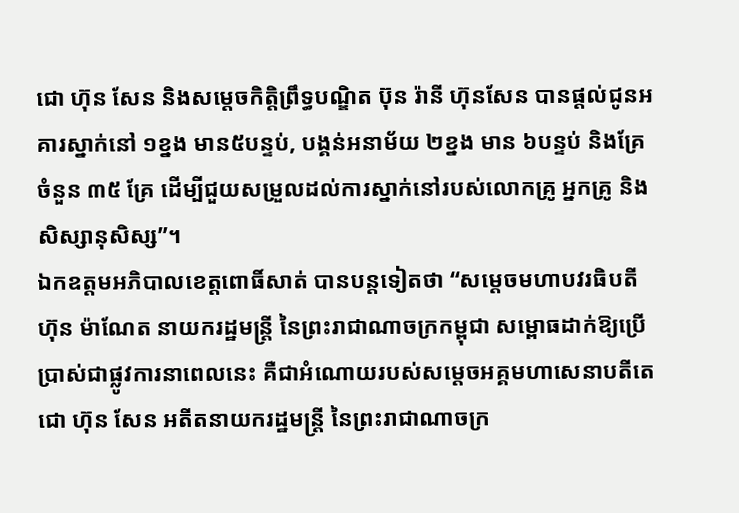ជោ ហ៊ុន សែន និងសម្តេចកិត្តិព្រឹទ្ធបណ្ឌិត ប៊ុន រ៉ានី ហ៊ុនសែន បានផ្តល់ជូនអគារស្នាក់នៅ ១ខ្នង មាន៥បន្ទប់, បង្គន់អនាម័យ ២ខ្នង មាន ៦បន្ទប់ និងគ្រែចំនួន ៣៥ គ្រែ ដើម្បីជួយសម្រួលដល់ការស្នាក់នៅរបស់លោកគ្រូ អ្នកគ្រូ និងសិស្សានុសិស្ស”។
ឯកឧត្តមអភិបាលខេត្តពោធិ៍សាត់ បានបន្តទៀតថា “សម្តេចមហាបវរធិបតី ហ៊ុន ម៉ាណែត នាយករដ្ឋមន្ត្រី នៃព្រះរាជាណាចក្រកម្ពុជា សម្ពោធដាក់ឱ្យប្រើប្រាស់ជាផ្លូវការនាពេលនេះ គឺជាអំណោយរបស់សម្តេចអគ្គមហាសេនាបតីតេជោ ហ៊ុន សែន អតីតនាយករដ្ឋមន្ត្រី នៃព្រះរាជាណាចក្រ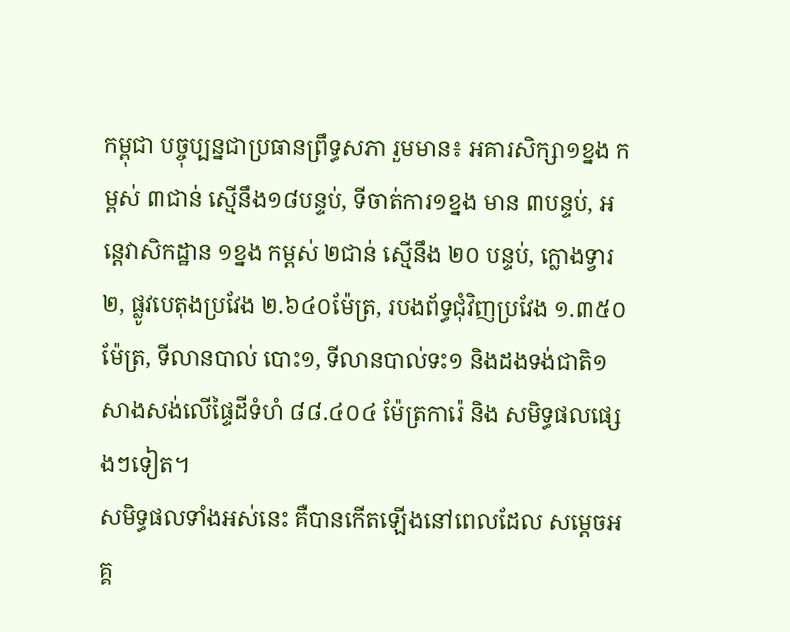កម្ពុជា បច្ចុប្បន្នជាប្រធានព្រឹទ្ធសភា រួមមាន៖ អគារសិក្សា១ខ្នង កម្ពស់ ៣ជាន់ ស្មើនឹង១៨បន្ទប់, ទីចាត់ការ១ខ្នង មាន ៣បន្ទប់, អន្តេវាសិកដ្ឋាន ១ខ្នង កម្ពស់ ២ជាន់ ស្មើនឹង ២០ បន្ទប់, ក្លោងទ្វារ ២, ផ្លូវបេតុងប្រវែង ២.៦៤០ម៉ែត្រ, របងព័ទ្ធជុំវិញប្រវែង ១.៣៥០ម៉ែត្រ, ទីលានបាល់ បោះ១, ទីលានបាល់ទះ១ និងដងទង់ជាតិ១ សាងសង់លើផ្ទៃដីទំហំ ៨៨.៤០៤ ម៉ែត្រការ៉េ និង សមិទ្ធផលផ្សេងៗទៀត។
សមិទ្ធផលទាំងអស់នេះ គឺបានកើតឡើងនៅពេលដែល សម្តេចអគ្គ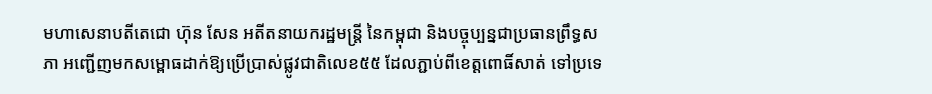មហាសេនាបតីតេជោ ហ៊ុន សែន អតីតនាយករដ្ឋមន្ត្រី នៃកម្ពុជា និងបច្ចុប្បន្នជាប្រធានព្រឹទ្ធសភា អញ្ជើញមកសម្ពោធដាក់ឱ្យប្រើប្រាស់ផ្លូវជាតិលេខ៥៥ ដែលភ្ជាប់ពីខេត្តពោធិ៍សាត់ ទៅប្រទេ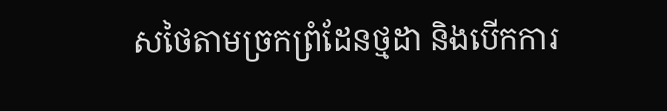សថៃតាមច្រកព្រំដែនថ្មដា និងបើកការ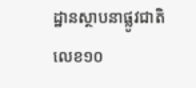ដ្ឋានស្ថាបនាផ្លូវជាតិលេខ១០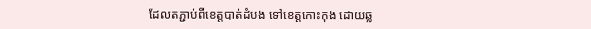ដែលតភ្ជាប់ពីខេត្តបាត់ដំបង ទៅខេត្តកោះកុង ដោយឆ្ល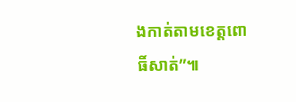ងកាត់តាមខេត្តពោធិ៍សាត់”៕